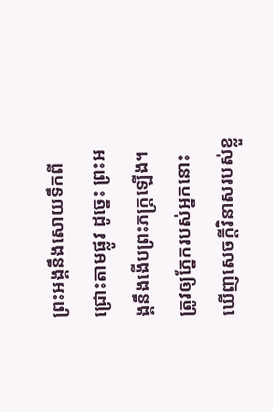ព្រះអង្គនឹងសោយទឹកពីជ្រោះតាមផ្លូវ ដូច្នេះ ព្រះអង្គនឹងងើបព្រះភក្ត្រឡើង។
ត្រូវឲ្យភ្នែករបស់អ្នកនោះ ឃើញសេចក្ដីវិនាសរបស់ខ្លួ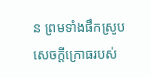ន ព្រមទាំងផឹកស្រូបសេចក្ដីក្រោធរបស់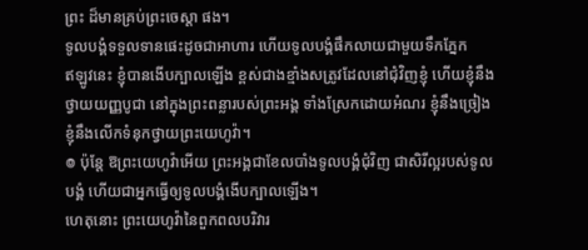ព្រះ ដ៏មានគ្រប់ព្រះចេស្តា ផង។
ទូលបង្គំទទួលទានផេះដូចជាអាហារ ហើយទូលបង្គំផឹកលាយជាមួយទឹកភ្នែក
ឥឡូវនេះ ខ្ញុំបានងើបក្បាលឡើង ខ្ពស់ជាងខ្មាំងសត្រូវដែលនៅជុំវិញខ្ញុំ ហើយខ្ញុំនឹងថ្វាយយញ្ញបូជា នៅក្នុងព្រះពន្លារបស់ព្រះអង្គ ទាំងស្រែកដោយអំណរ ខ្ញុំនឹងច្រៀង ខ្ញុំនឹងលើកទំនុកថ្វាយព្រះយេហូវ៉ា។
៙ ប៉ុន្តែ ឱព្រះយេហូវ៉ាអើយ ព្រះអង្គជាខែលបាំងទូលបង្គំជុំវិញ ជាសិរីល្អរបស់ទូលបង្គំ ហើយជាអ្នកធ្វើឲ្យទូលបង្គំងើបក្បាលឡើង។
ហេតុនោះ ព្រះយេហូវ៉ានៃពួកពលបរិវារ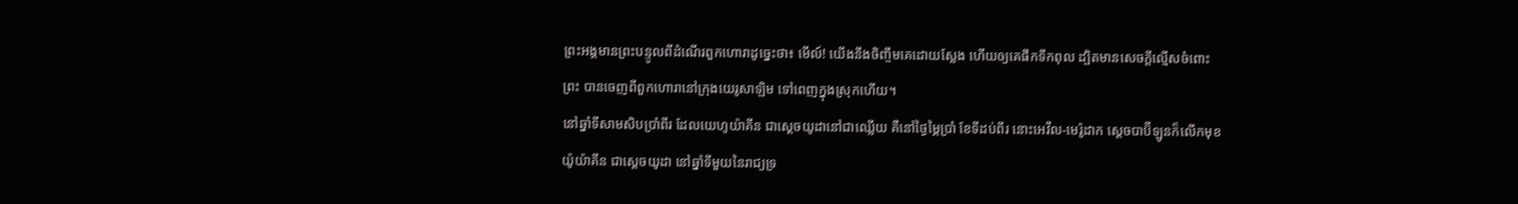ព្រះអង្គមានព្រះបន្ទូលពីដំណើរពួកហោរាដូច្នេះថា៖ មើល៍! យើងនឹងចិញ្ចឹមគេដោយស្លែង ហើយឲ្យគេផឹកទឹកពុល ដ្បិតមានសេចក្ដីល្មើសចំពោះព្រះ បានចេញពីពួកហោរានៅក្រុងយេរូសាឡិម ទៅពេញក្នុងស្រុកហើយ។
នៅឆ្នាំទីសាមសិបប្រាំពីរ ដែលយេហូយ៉ាគីន ជាស្តេចយូដានៅជាឈ្លើយ គឺនៅថ្ងៃម្ភៃប្រាំ ខែទីដប់ពីរ នោះអេវីល-មេរ៉ូដាក ស្តេចបាប៊ីឡូនក៏លើកមុខយ៉ូយ៉ាគីន ជាស្តេចយូដា នៅឆ្នាំទីមួយនៃរាជ្យទ្រ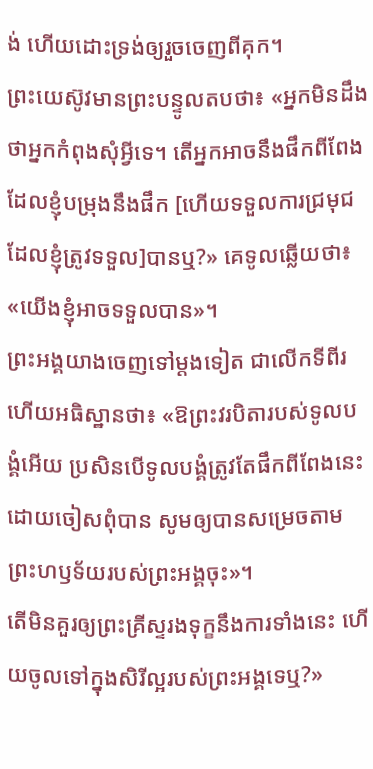ង់ ហើយដោះទ្រង់ឲ្យរួចចេញពីគុក។
ព្រះយេស៊ូវមានព្រះបន្ទូលតបថា៖ «អ្នកមិនដឹងថាអ្នកកំពុងសុំអ្វីទេ។ តើអ្នកអាចនឹងផឹកពីពែង ដែលខ្ញុំបម្រុងនឹងផឹក [ហើយទទួលការជ្រមុជដែលខ្ញុំត្រូវទទួល]បានឬ?» គេទូលឆ្លើយថា៖ «យើងខ្ញុំអាចទទួលបាន»។
ព្រះអង្គយាងចេញទៅម្តងទៀត ជាលើកទីពីរ ហើយអធិស្ឋានថា៖ «ឱព្រះវរបិតារបស់ទូលបង្គំអើយ ប្រសិនបើទូលបង្គំត្រូវតែផឹកពីពែងនេះ ដោយចៀសពុំបាន សូមឲ្យបានសម្រេចតាមព្រះហឫទ័យរបស់ព្រះអង្គចុះ»។
តើមិនគួរឲ្យព្រះគ្រីស្ទរងទុក្ខនឹងការទាំងនេះ ហើយចូលទៅក្នុងសិរីល្អរបស់ព្រះអង្គទេឬ?»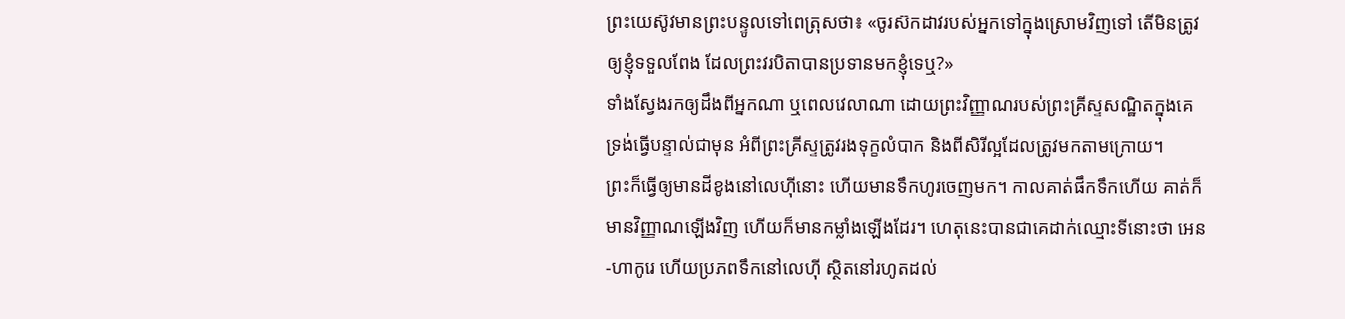ព្រះយេស៊ូវមានព្រះបន្ទូលទៅពេត្រុសថា៖ «ចូរស៊កដាវរបស់អ្នកទៅក្នុងស្រោមវិញទៅ តើមិនត្រូវឲ្យខ្ញុំទទួលពែង ដែលព្រះវរបិតាបានប្រទានមកខ្ញុំទេឬ?»
ទាំងស្វែងរកឲ្យដឹងពីអ្នកណា ឬពេលវេលាណា ដោយព្រះវិញ្ញាណរបស់ព្រះគ្រីស្ទសណ្ឋិតក្នុងគេ ទ្រង់ធ្វើបន្ទាល់ជាមុន អំពីព្រះគ្រីស្ទត្រូវរងទុក្ខលំបាក និងពីសិរីល្អដែលត្រូវមកតាមក្រោយ។
ព្រះក៏ធ្វើឲ្យមានដីខូងនៅលេហ៊ីនោះ ហើយមានទឹកហូរចេញមក។ កាលគាត់ផឹកទឹកហើយ គាត់ក៏មានវិញ្ញាណឡើងវិញ ហើយក៏មានកម្លាំងឡើងដែរ។ ហេតុនេះបានជាគេដាក់ឈ្មោះទីនោះថា អេន-ហាកូរេ ហើយប្រភពទឹកនៅលេហ៊ី ស្ថិតនៅរហូតដល់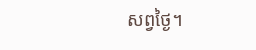សព្វថ្ងៃ។